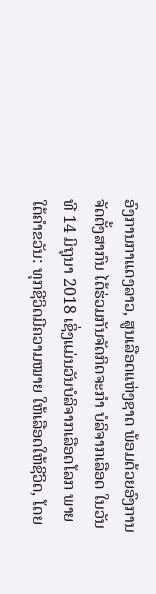ອົງການກາແດງລາວ, ສູນເລືອດແຫ່ງຊາດ ພ້ອມດ້ວຍອົງການຈັດຕັ້ງສາກົນ ໄດ້ຮ່ວມກັນຈັດກິດຈະກໍາ ບໍລິຈາກເລືອດ ໃນວັນທີ 14 ມິຖຸນາ 2018 ເຊິ່ງແມ່ນວັນບໍລິຈາກເລືອດໂລກ ພາຍໃຕ້ຄໍາຂວັນ: ທຸກຊີວິດມີຄວາມໝາຍ ໃຫ້ເລືອດໃຫ້ຊີວິດ, ໂດຍ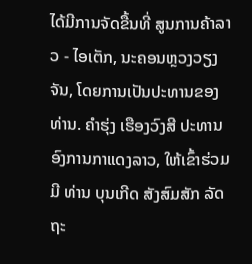ໄດ້ມີການຈັດຂື້ນທີ່ ສູນການຄ້າລາວ - ໄອເຕັກ, ນະຄອນຫຼວງວຽງຈັນ, ໂດຍການເປັນປະທານຂອງ ທ່ານ. ຄໍາຮຸ່ງ ເຮືອງວົງສີ ປະທານອົງການກາແດງລາວ, ໃຫ້ເຂົ້າຮ່ວມມີ ທ່ານ ບຸນເກີດ ສັງສົມສັກ ລັດຖະ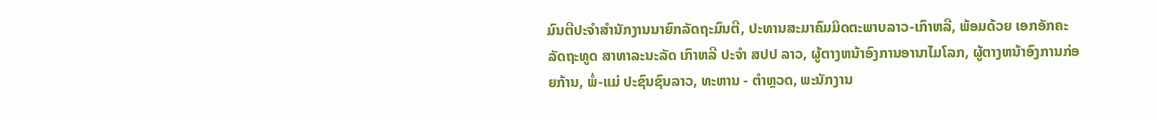ມົນຕີປະຈໍາສໍານັກງານນາຍົກລັດຖະມົນຕີ, ປະທານສະມາຄົມມິດຕະພາບລາວ-ເກົາຫລີ, ພ້ອມດ້ວຍ ເອກອັກຄະລັດຖະທູດ ສາທາລະນະລັດ ເກົາຫລີ ປະຈໍາ ສປປ ລາວ, ຜູ້ຕາງຫນ້າອົງການອານາໄມໂລກ, ຜູ້ຕາງຫນ້າອົງການກ່ອຍກ້ານ, ພໍ່-ແມ່ ປະຊົນຊົນລາວ, ທະຫານ - ຕໍາຫຼວດ, ພະນັກງານ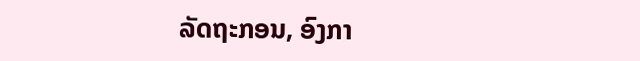ລັດຖະກອນ, ອົງກາ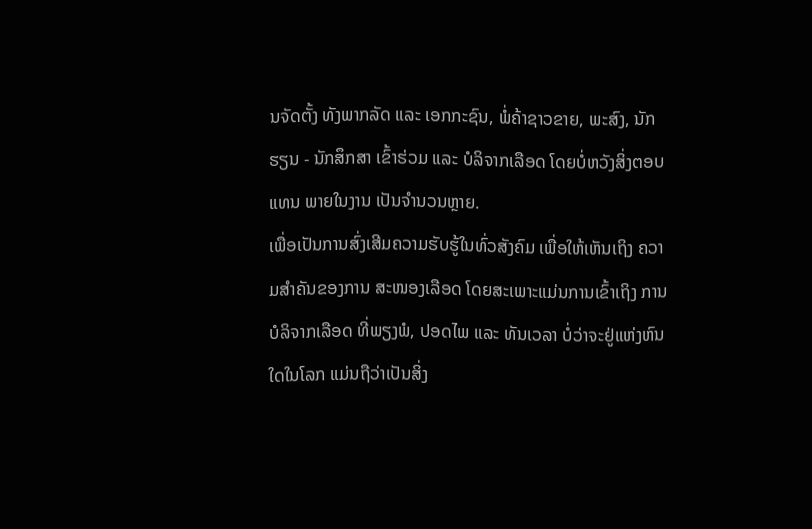ນຈັດຕັ້ງ ທັງພາກລັດ ແລະ ເອກກະຊົນ, ພໍ່ຄ້າຊາວຂາຍ, ພະສົງ, ນັກຮຽນ - ນັກສຶກສາ ເຂົ້າຮ່ວມ ແລະ ບໍລິຈາກເລືອດ ໂດຍບໍ່ຫວັງສິ່ງຕອບແທນ ພາຍໃນງານ ເປັນຈໍານວນຫຼາຍ.
ເພື່ອເປັນການສົ່ງເສີມຄວາມຮັບຮູ້ໃນທົ່ວສັງຄົມ ເພື່ອໃຫ້ເຫັນເຖິງ ຄວາມສໍາຄັນຂອງການ ສະໜອງເລືອດ ໂດຍສະເພາະແມ່ນການເຂົ້າເຖິງ ການບໍລິຈາກເລືອດ ທີ່ພຽງພໍ, ປອດໄພ ແລະ ທັນເວລາ ບໍ່ວ່າຈະຢູ່ແຫ່ງຫົນໃດໃນໂລກ ແມ່ນຖືວ່າເປັນສິ່ງ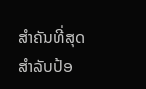ສໍາຄັນທີ່ສຸດ ສໍາລັບປ້ອ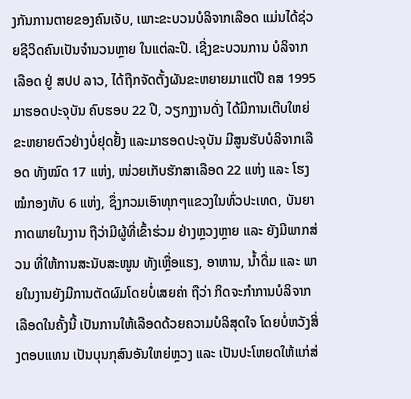ງກັນການຕາຍຂອງຄົນເຈັບ, ເພາະຂະບວນບໍລິຈາກເລືອດ ແມ່ນໄດ້ຊ່ວຍຊີວິດຄົນເປັນຈໍານວນຫຼາຍ ໃນແຕ່ລະປີ. ເຊີ່ງຂະບວນການ ບໍລິຈາກເລືອດ ຢູ່ ສປປ ລາວ, ໄດ້ຖືກຈັດຕັ້ງຜັນຂະຫຍາຍມາແຕ່ປີ ຄສ 1995 ມາຮອດປະຈຸບັນ ຄົບຮອບ 22 ປີ, ວຽກງງານດັ່ງ ໄດ້ມີການເຕີບໃຫຍ່ຂະຫຍາຍຕົວຢ່າງບໍ່ຢຸດຢັ້ງ ແລະມາຮອດປະຈຸບັນ ມີສູນຮັບບໍລິຈາກເລືອດ ທັງໝົດ 17 ແຫ່ງ, ໜ່ວຍເກັບຮັກສາເລືອດ 22 ແຫ່ງ ແລະ ໂຮງໝໍກອງທັບ 6 ແຫ່ງ, ຊຶ່ງກວມເອົາທຸກໆແຂວງໃນທົ່ວປະເທດ, ບັນຍາກາດພາຍໃນງານ ຖືວ່າມີຜູ້ທີ່ເຂົ້າຮ່ວມ ຢ່າງຫຼວງຫຼາຍ ແລະ ຍັງມີພາກສ່ວນ ທີ່ໃຫ້ການສະນັບສະໜູນ ທັງເຫຼື່ອແຮງ, ອາຫານ, ນໍ້າດື່ມ ແລະ ພາຍໃນງານຍັງມີການຕັດຜົມໂດຍບໍ່ເສຍຄ່າ ຖືວ່າ ກິດຈະກໍາການບໍລິຈາກເລືອດໃນຄັ້ງນີ້ ເປັນການໃຫ້ເລືອດດ້ວຍຄວາມບໍລິສຸດໃຈ ໂດຍບໍ່ຫວັງສິ່ງຕອບແທນ ເປັນບຸນກຸສົນອັນໃຫຍ່ຫຼວງ ແລະ ເປັນປະໂຫຍດໃຫ້ແກ່ສ່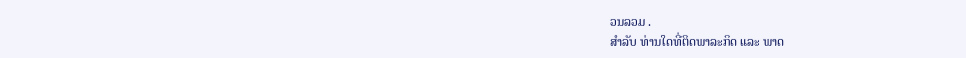ວນລວມ .
ສໍາລັບ ທ່ານໃດທີ່ຕິດພາລະກິດ ແລະ ພາດ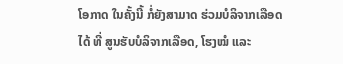ໂອກາດ ໃນຄັ້ງນີ້ ກໍ່ຍັງສາມາດ ຮ່ວມບໍລິຈາກເລືອດໄດ້ ທີ່ ສູນຮັບບໍລິຈາກເລືອດ, ໂຮງໝໍ ແລະ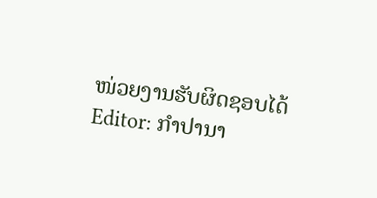ໜ່ວຍງານຮັບຜິດຊອບໄດ້
Editor: ກຳປານາ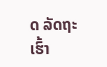ດ ລັດຖະເຮົ້າ